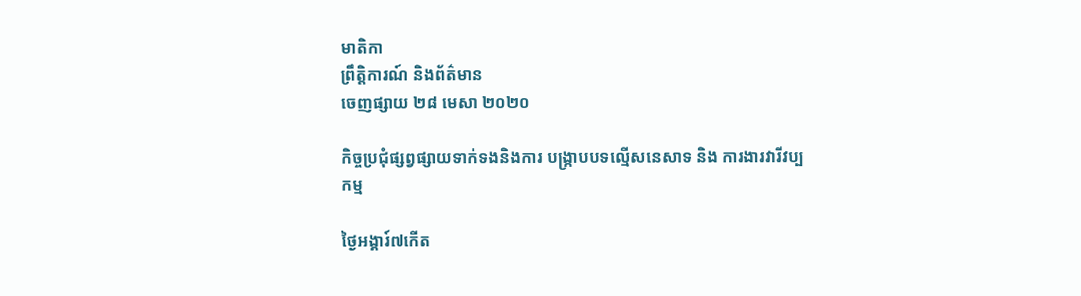មាតិកា
ព្រឹត្តិការណ៍ និងព័ត៌មាន
ចេញផ្សាយ ២៨ មេសា ២០២០

កិច្ចប្រជុំផ្សព្វផ្សាយទាក់ទងនិងការ បង្រ្កាបបទល្មើសនេសាទ និង ការងារវារីវប្បកម្ម

ថ្ងៃអង្គារ៍៧កើត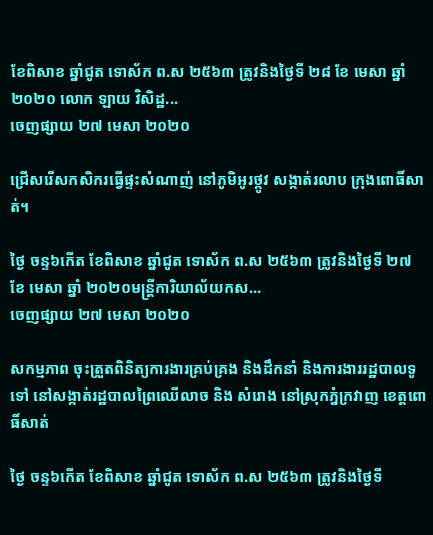ខែពិសាខ ឆ្នាំជូត ទោស័ក ព.ស ២៥៦៣ ត្រូវនិងថ្ងៃទី ២៨ ខែ មេសា ឆ្នាំ ២០២០ លោក ឡាយ វិសិដ្ឋ...
ចេញផ្សាយ ២៧ មេសា ២០២០

ជ្រើសរើសកសិករធ្វើផ្ទះសំណាញ់ នៅភូមិអូរថ្កូវ សង្កាត់រលាប ក្រុងពោធិ៍សាត់។

ថ្ងៃ ចន្ទ៦កើត ខែពិសាខ ឆ្នាំជូត ទោស័ក ព.ស ២៥៦៣ ត្រូវនិងថ្ងៃទី ២៧ ខែ មេសា ឆ្នាំ ២០២០មន្រ្តីការិយាល័យកស...
ចេញផ្សាយ ២៧ មេសា ២០២០

សកម្មភាព ចុះត្រួតពិនិត្យការងារគ្រប់គ្រង និងដឹកនាំ និងការងាររដ្ឋបាលទូទៅ នៅសង្កាត់រដ្ឋបាលព្រៃឈើលាច និង សំរោង នៅស្រុកភ្នំក្រវាញ ខេត្តពោធិ៍សាត់

ថ្ងៃ ចន្ទ៦កើត ខែពិសាខ ឆ្នាំជូត ទោស័ក ព.ស ២៥៦៣ ត្រូវនិងថ្ងៃទី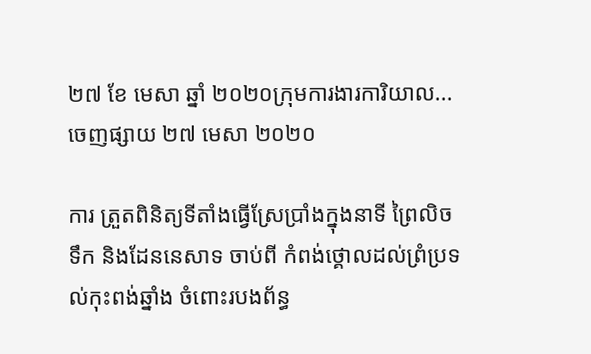២៧ ខែ មេសា ឆ្នាំ ២០២០ក្រុមការងារការិយាល...
ចេញផ្សាយ ២៧ មេសា ២០២០

ការ ត្រួតពិនិត្យទីតាំងធ្វើស្រែប្រាំងក្នុងនាទី ព្រៃលិចទឹក និងដែននេសាទ ចាប់ពី កំពង់ថ្គោលដល់ព្រំប្រទល់កុះពង់ឆ្នាំង ចំពោះរបងព័ន្ធ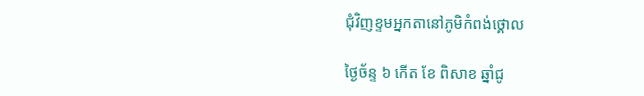ជុំវិញខ្ទមអ្នកតានៅភូមិកំពង់ថ្គោល

ថ្ងៃច័ន្ទ ៦ កើត ខែ ពិសាខ ឆ្នាំជូ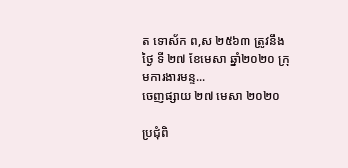ត ទោស័ក ព,ស ២៥៦៣ ត្រូវនឹងថ្ងៃ ទី ២៧ ខែមេសា ឆ្នាំ២០២០ ក្រុមការងារមន្ទ...
ចេញផ្សាយ ២៧ មេសា ២០២០

ប្រជុំពិ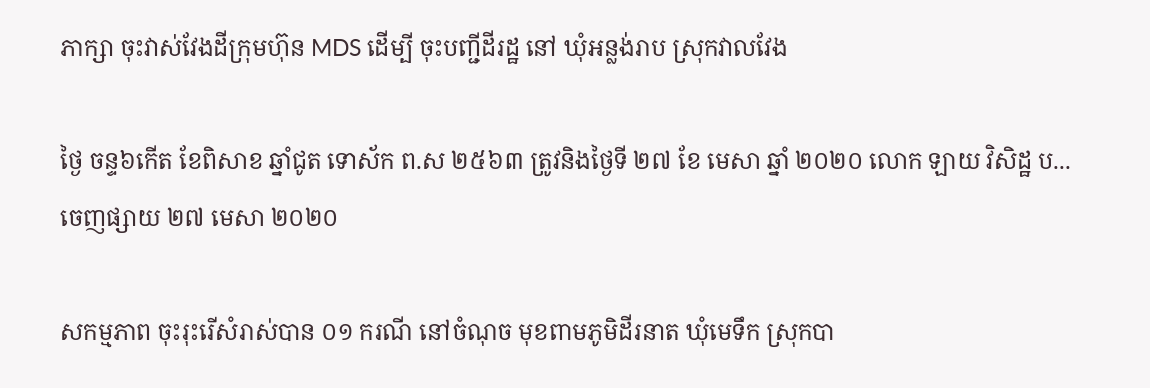ភាក្សា ចុះវាស់វែងដីក្រុមហ៊ុន MDS ដេីម្បី ចុះបញ្ជីដីរដ្ឋ នៅ ឃុំអន្លង់រាប ស្រុកវាលវែង

ថ្ងៃ ចន្ទ៦កើត ខែពិសាខ ឆ្នាំជូត ទោស័ក ព.ស ២៥៦៣ ត្រូវនិងថ្ងៃទី ២៧ ខែ មេសា ឆ្នាំ ២០២០ លោក ឡាយ វិសិដ្ឋ ប...
ចេញផ្សាយ ២៧ មេសា ២០២០

សកម្មភាព ចុះរុះរើសំរាស់បាន ០១ ករណី នៅចំណុច មុខពាមភូមិដីរនាត ឃុំមេទឹក ស្រុកបា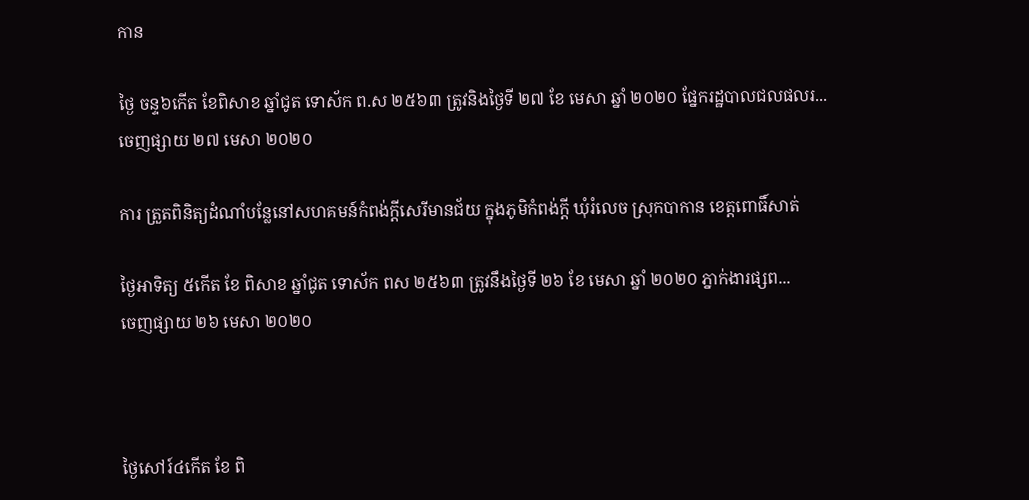កាន

ថ្ងៃ ចន្ទ៦កើត ខែពិសាខ ឆ្នាំជូត ទោស័ក ព.ស ២៥៦៣ ត្រូវនិងថ្ងៃទី ២៧ ខែ មេសា ឆ្នាំ ២០២០ ផ្នែករដ្ឋបាលជលផលរ...
ចេញផ្សាយ ២៧ មេសា ២០២០

ការ ត្រួតពិនិត្យដំណាំបន្លែនៅសហគមន៍កំពង់ក្ដីសេរីមានជ័យ ក្នុងភូមិកំពង់ក្ដី ឃុំរំលេច ស្រុកបាកាន ខេត្តពោធិ៍សាត់

ថ្ងៃអាទិត្យ ៥កើត ខែ ពិសាខ ឆ្នាំជូត ទោស័ក ពស ២៥៦៣ ត្រូវនឹងថ្ងៃទី ២៦ ខែ មេសា ឆ្នាំ ២០២០ ភ្នាក់ងារផ្សព...
ចេញផ្សាយ ២៦ មេសា ២០២០



ថ្ងៃសៅរ៍៤កើត ខែ ពិ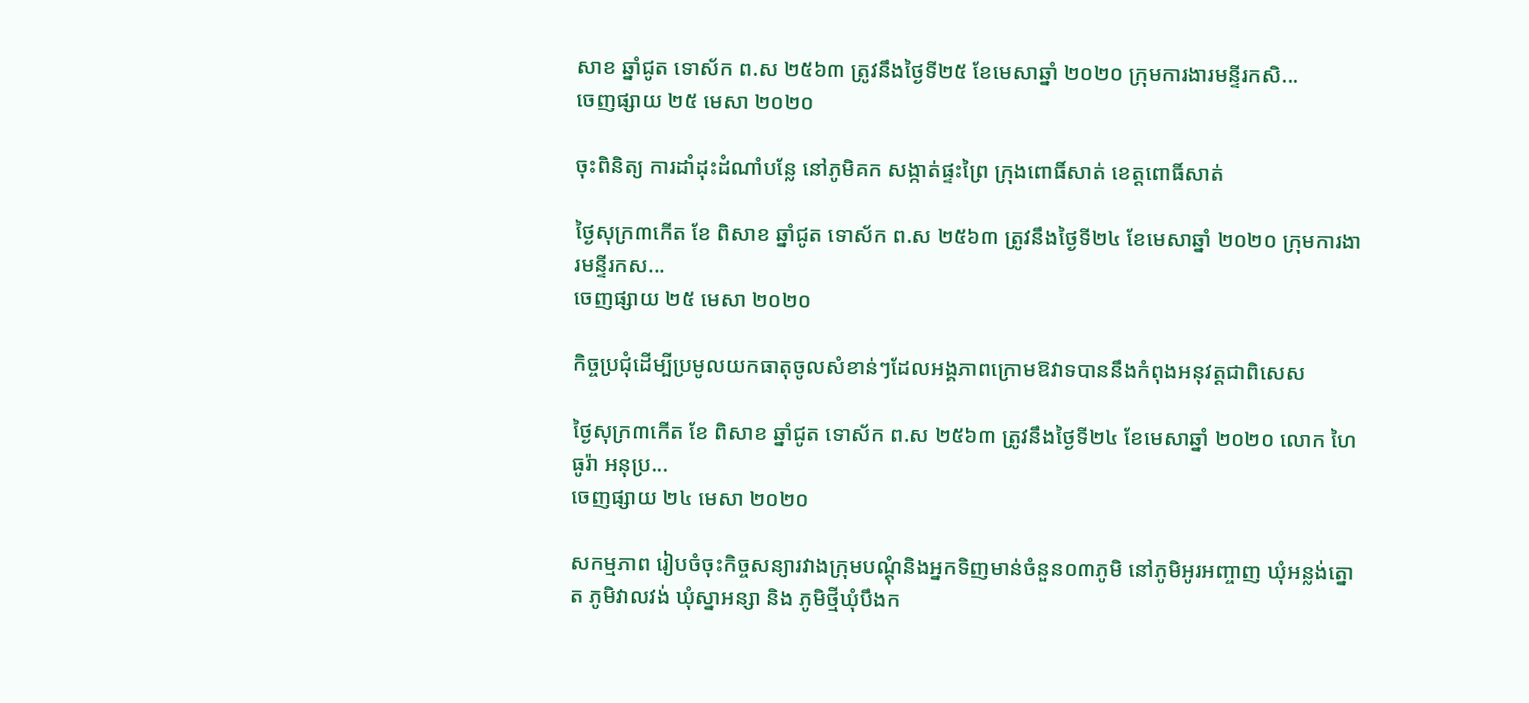សាខ ឆ្នាំជូត ទោស័ក ព.ស ២៥៦៣ ត្រូវនឹងថ្ងៃទី២៥ ខែមេសាឆ្នាំ ២០២០ ក្រុមការងារមន្ទីរកសិ...
ចេញផ្សាយ ២៥ មេសា ២០២០

ចុះពិនិត្យ ការដាំដុះដំណាំបន្លែ នៅភូមិគក សង្កាត់ផ្ទះព្រៃ ក្រុងពោធិ៍សាត់ ខេត្តពោធិ៍សាត់

ថ្ងៃសុក្រ៣កើត ខែ ពិសាខ ឆ្នាំជូត ទោស័ក ព.ស ២៥៦៣ ត្រូវនឹងថ្ងៃទី២៤ ខែមេសាឆ្នាំ ២០២០ ក្រុមការងារមន្ទីរកស...
ចេញផ្សាយ ២៥ មេសា ២០២០

កិច្ចប្រជុំដើម្បីប្រមូលយកធាតុចូលសំខាន់ៗដែលអង្គភាពក្រោមឱវាទបាននឹងកំពុងអនុវត្តជាពិសេស

ថ្ងៃសុក្រ៣កើត ខែ ពិសាខ ឆ្នាំជូត ទោស័ក ព.ស ២៥៦៣ ត្រូវនឹងថ្ងៃទី២៤ ខែមេសាឆ្នាំ ២០២០ លោក ហៃ ធូរ៉ា អនុប្រ...
ចេញផ្សាយ ២៤ មេសា ២០២០

សកម្មភាព រៀបចំចុះកិច្ចសន្យារវាងក្រុមបណ្តុំនិងអ្នកទិញមាន់ចំនួន០៣ភូមិ នៅភូមិអូរអញ្ចាញ ឃុំអន្លង់ត្នោត ភូមិវាលវង់ ឃុំស្នាអន្សា និង ភូមិថ្មីឃុំបឹងក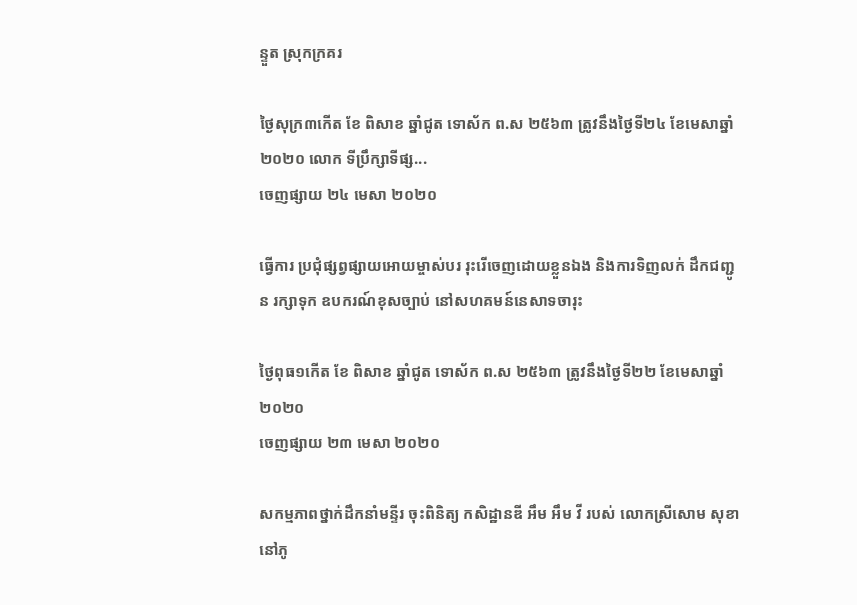ន្ទួត ស្រុកក្រគរ

ថ្ងៃសុក្រ៣កើត ខែ ពិសាខ ឆ្នាំជូត ទោស័ក ព.ស ២៥៦៣ ត្រូវនឹងថ្ងៃទី២៤ ខែមេសាឆ្នាំ ២០២០ លោក ទីប្រឹក្សាទីផ្ស...
ចេញផ្សាយ ២៤ មេសា ២០២០

ធ្វើការ ប្រជុំផ្សព្វផ្សាយអោយម្ចាស់បរ រុះរើចេញដោយខ្លួនឯង និងការទិញលក់ ដឹកជញ្ជូន រក្សាទុក ឧបករណ៍ខុសច្បាប់ នៅសហគមន៍នេសាទចារុះ

ថ្ងៃពុធ១កើត ខែ ពិសាខ ឆ្នាំជូត ទោស័ក ព.ស ២៥៦៣ ត្រូវនឹងថ្ងៃទី២២ ខែមេសាឆ្នាំ ២០២០
ចេញផ្សាយ ២៣ មេសា ២០២០

សកម្មភាពថ្នាក់ដឹកនាំមន្ទីរ ចុះពិនិត្យ កសិដ្ឋានឌី អឹម អឹម វី របស់ លោកស្រីសោម សុខា នៅភូ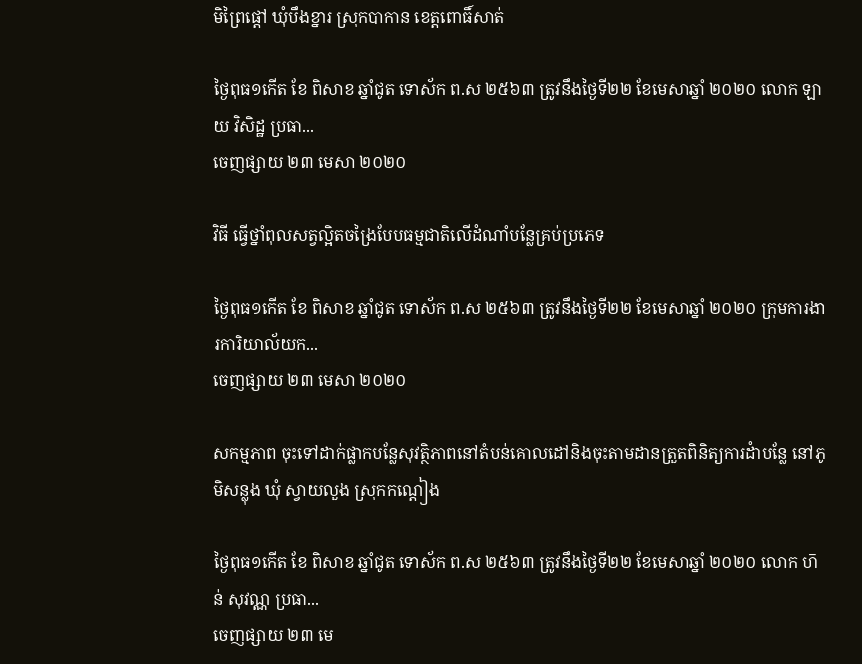មិព្រៃផ្តៅ ឃុំបឹងខ្នារ ស្រុកបាកាន ខេត្តពោធិ៍សាត់

ថ្ងៃពុធ១កើត ខែ ពិសាខ ឆ្នាំជូត ទោស័ក ព.ស ២៥៦៣ ត្រូវនឹងថ្ងៃទី២២ ខែមេសាឆ្នាំ ២០២០ លោក ឡាយ វិសិដ្ឋ ប្រធា...
ចេញផ្សាយ ២៣ មេសា ២០២០

វិធី ធ្វើថ្នាំពុលសត្វល្អិតចង្រៃបែបធម្មជាតិលើដំណាំបន្លែគ្រប់ប្រភេទ

ថ្ងៃពុធ១កើត ខែ ពិសាខ ឆ្នាំជូត ទោស័ក ព.ស ២៥៦៣ ត្រូវនឹងថ្ងៃទី២២ ខែមេសាឆ្នាំ ២០២០ ក្រុមការងារការិយាល័យក...
ចេញផ្សាយ ២៣ មេសា ២០២០

សកម្មភាព ចុះទៅដាក់ផ្លាកបន្លែសុវត្ថិភាពនៅតំបន់គោលដៅនិងចុះតាមដានត្រួតពិនិត្យការដំាបន្លែ នៅភូមិសន្លុង ឃុំ ស្វាយលួង ស្រុកកណ្តៀង

ថ្ងៃពុធ១កើត ខែ ពិសាខ ឆ្នាំជូត ទោស័ក ព.ស ២៥៦៣ ត្រូវនឹងថ្ងៃទី២២ ខែមេសាឆ្នាំ ២០២០ លោក ហ៑ន់ សុវណ្ណ ប្រធា...
ចេញផ្សាយ ២៣ មេ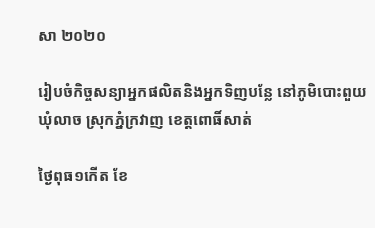សា ២០២០

រៀបចំកិច្ចសន្យាអ្នកផលិតនិងអ្នកទិញបន្លែ នៅភូមិបោះពួយ ឃុំលាច ស្រុកភ្នំក្រវាញ ខេត្តពោធិ៍សាត់

ថ្ងៃពុធ១កើត ខែ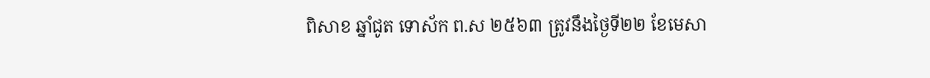ពិសាខ ឆ្នាំជូត ទោស័ក ព.ស ២៥៦៣ ត្រូវនឹងថ្ងៃទី២២ ខែមេសា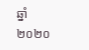ឆ្នាំ ២០២០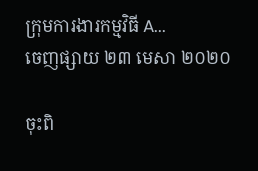ក្រុមការងារកម្មវិធី A...
ចេញផ្សាយ ២៣ មេសា ២០២០

ចុះពិ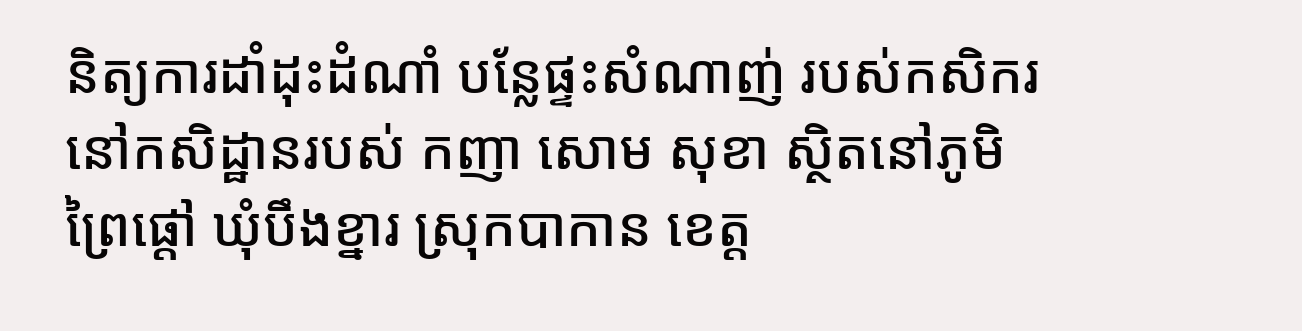និត្យការដាំដុះដំណាំ បន្លែផ្ទះសំណាញ់ របស់កសិករ នៅកសិដ្ឋានរបស់ កញា សោម សុខា ស្ថិតនៅភូមិ ព្រៃផ្តៅ ឃុំបឹងខ្នារ ស្រុកបាកាន ខេត្ត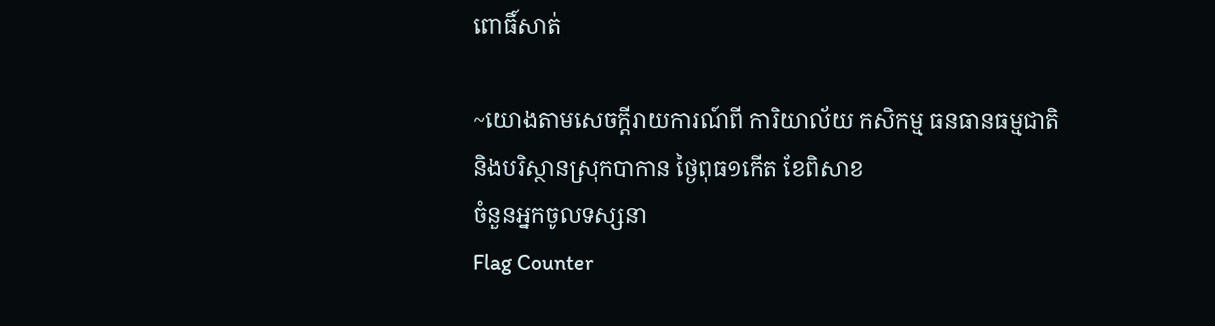ពោធិ៍សាត់

~យោងតាមសេចក្តីរាយការណ៍ពី ការិយាល័យ កសិកម្ម ធនធានធម្មជាតិនិងបរិស្ថានស្រុកបាកាន ថ្ងៃពុធ១កើត ខែពិសាខ
ចំនួនអ្នកចូលទស្សនា
Flag Counter